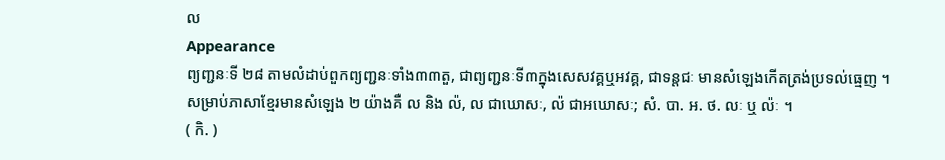ល
Appearance
ព្យញ្ជនៈទី ២៨ តាមលំដាប់ពួកព្យញ្ជនៈទាំង៣៣តួ, ជាព្យញ្ជនៈទី៣ក្នុងសេសវគ្គឬអវគ្គ, ជាទន្តជៈ មានសំឡេងកើតត្រង់ប្រទល់ធ្មេញ ។ សម្រាប់ភាសាខ្មែរមានសំឡេង ២ យ៉ាងគឺ ល និង ល៉, ល ជាឃោសៈ, ល៉ ជាអឃោសៈ; សំ. បា. អ. ថ. លៈ ឬ ល៉ៈ ។
( កិ. )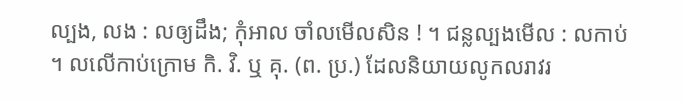ល្បង, លង : លឲ្យដឹង; កុំអាល ចាំលមើលសិន ! ។ ជន្លល្បងមើល : លកាប់ ។ លលើកាប់ក្រោម កិ. វិ. ឬ គុ. (ព. ប្រ.) ដែលនិយាយលូកលរាវរ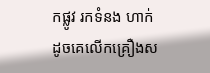កផ្លូវ រកទំនង ហាក់ដូចគេលើកគ្រឿងស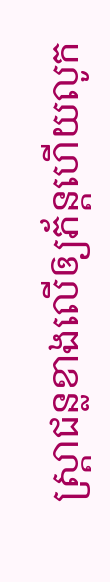ស្រ្តាជន្លខាងលើឲ្យភ័ន្តហើយលូក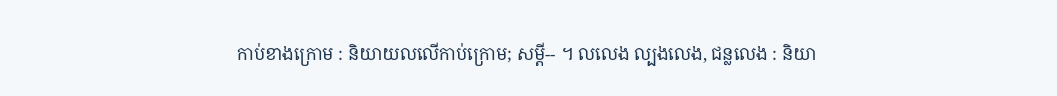កាប់ខាងក្រោម : និយាយលលើកាប់ក្រោម; សម្ដី-- ។ លលេង ល្បងលេង, ជន្លលេង : និយា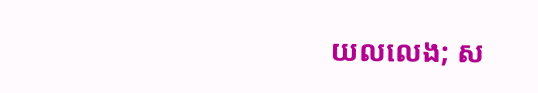យលលេង; ស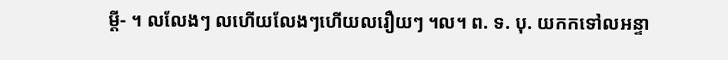ម្ដី- ។ លលែងៗ លហើយលែងៗហើយលរឿយៗ ។ល។ ព. ទ. បុ. យកកទៅលអន្ទា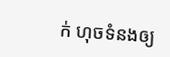ក់ ហុចទំនងឲ្យ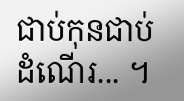ជាប់កុនជាប់ដំណើរ... ។